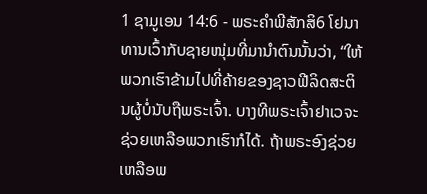1 ຊາມູເອນ 14:6 - ພຣະຄຳພີສັກສິ6 ໂຢນາທານເວົ້າກັບຊາຍໜຸ່ມທີ່ມານຳຕົນນັ້ນວ່າ, “ໃຫ້ພວກເຮົາຂ້າມໄປທີ່ຄ້າຍຂອງຊາວຟີລິດສະຕິນຜູ້ບໍ່ນັບຖືພຣະເຈົ້າ. ບາງທີພຣະເຈົ້າຢາເວຈະຊ່ວຍເຫລືອພວກເຮົາກໍໄດ້. ຖ້າພຣະອົງຊ່ວຍເຫລືອພ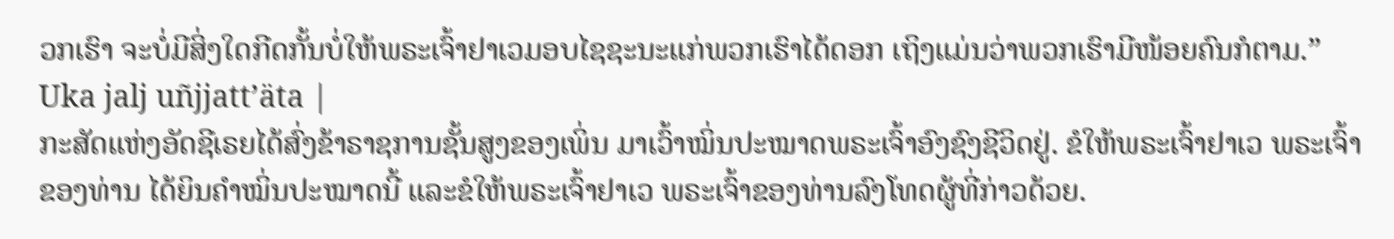ວກເຮົາ ຈະບໍ່ມີສິ່ງໃດກີດກັ້ນບໍ່ໃຫ້ພຣະເຈົ້າຢາເວມອບໄຊຊະນະແກ່ພວກເຮົາໄດ້ດອກ ເຖິງແມ່ນວ່າພວກເຮົາມີໜ້ອຍຄົນກໍຕາມ.” Uka jalj uñjjattʼäta |
ກະສັດແຫ່ງອັດຊີເຣຍໄດ້ສົ່ງຂ້າຣາຊການຊັ້ນສູງຂອງເພິ່ນ ມາເວົ້າໝິ່ນປະໝາດພຣະເຈົ້າອົງຊົງຊີວິດຢູ່. ຂໍໃຫ້ພຣະເຈົ້າຢາເວ ພຣະເຈົ້າຂອງທ່ານ ໄດ້ຍິນຄຳໝິ່ນປະໝາດນີ້ ແລະຂໍໃຫ້ພຣະເຈົ້າຢາເວ ພຣະເຈົ້າຂອງທ່ານລົງໂທດຜູ້ທີ່ກ່າວດ້ວຍ.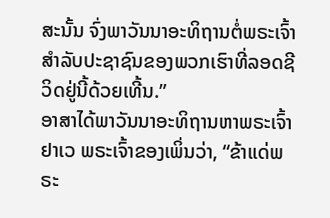ສະນັ້ນ ຈົ່ງພາວັນນາອະທິຖານຕໍ່ພຣະເຈົ້າ ສຳລັບປະຊາຊົນຂອງພວກເຮົາທີ່ລອດຊີວິດຢູ່ນີ້ດ້ວຍເທີ້ນ.”
ອາສາໄດ້ພາວັນນາອະທິຖານຫາພຣະເຈົ້າຢາເວ ພຣະເຈົ້າຂອງເພິ່ນວ່າ, “ຂ້າແດ່ພຣະ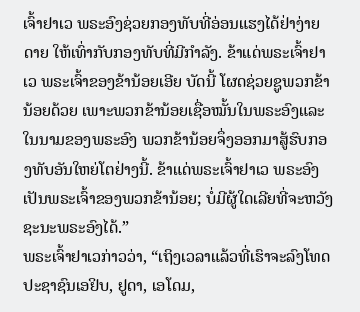ເຈົ້າຢາເວ ພຣະອົງຊ່ວຍກອງທັບທີ່ອ່ອນແຮງໄດ້ຢ່າງ່າຍດາຍ ໃຫ້ເທົ່າກັບກອງທັບທີ່ມີກຳລັງ. ຂ້າແດ່ພຣະເຈົ້າຢາເວ ພຣະເຈົ້າຂອງຂ້ານ້ອຍເອີຍ ບັດນີ້ ໂຜດຊ່ວຍຊູພວກຂ້ານ້ອຍດ້ວຍ ເພາະພວກຂ້ານ້ອຍເຊື່ອໝັ້ນໃນພຣະອົງແລະໃນນາມຂອງພຣະອົງ ພວກຂ້ານ້ອຍຈຶ່ງອອກມາສູ້ຮົບກອງທັບອັນໃຫຍ່ໂຕຢ່າງນີ້. ຂ້າແດ່ພຣະເຈົ້າຢາເວ ພຣະອົງເປັນພຣະເຈົ້າຂອງພວກຂ້ານ້ອຍ; ບໍ່ມີຜູ້ໃດເລີຍທີ່ຈະຫວັງຊະນະພຣະອົງໄດ້.”
ພຣະເຈົ້າຢາເວກ່າວວ່າ, “ເຖິງເວລາແລ້ວທີ່ເຮົາຈະລົງໂທດປະຊາຊົນເອຢິບ, ຢູດາ, ເອໂດມ,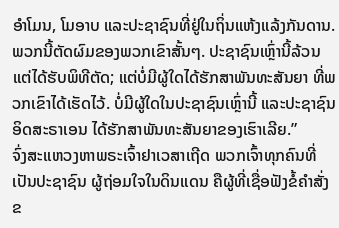ອໍາໂມນ, ໂມອາບ ແລະປະຊາຊົນທີ່ຢູ່ໃນຖິ່ນແຫ້ງແລ້ງກັນດານ. ພວກນີ້ຕັດຜົມຂອງພວກເຂົາສັ້ນໆ. ປະຊາຊົນເຫຼົ່ານີ້ລ້ວນແຕ່ໄດ້ຮັບພິທີຕັດ; ແຕ່ບໍ່ມີຜູ້ໃດໄດ້ຮັກສາພັນທະສັນຍາ ທີ່ພວກເຂົາໄດ້ເຮັດໄວ້. ບໍ່ມີຜູ້ໃດໃນປະຊາຊົນເຫຼົ່ານີ້ ແລະປະຊາຊົນອິດສະຣາເອນ ໄດ້ຮັກສາພັນທະສັນຍາຂອງເຮົາເລີຍ.”
ຈົ່ງສະແຫວງຫາພຣະເຈົ້າຢາເວສາເຖີດ ພວກເຈົ້າທຸກຄົນທີ່ເປັນປະຊາຊົນ ຜູ້ຖ່ອມໃຈໃນດິນແດນ ຄືຜູ້ທີ່ເຊື່ອຟັງຂໍ້ຄຳສັ່ງຂ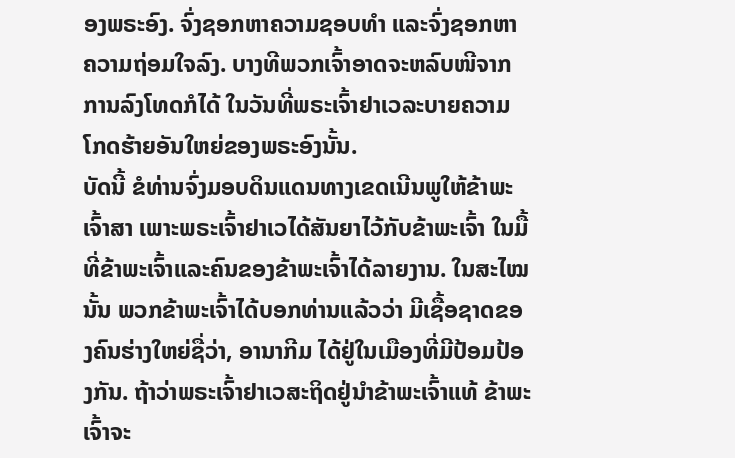ອງພຣະອົງ. ຈົ່ງຊອກຫາຄວາມຊອບທຳ ແລະຈົ່ງຊອກຫາຄວາມຖ່ອມໃຈລົງ. ບາງທີພວກເຈົ້າອາດຈະຫລົບໜີຈາກການລົງໂທດກໍໄດ້ ໃນວັນທີ່ພຣະເຈົ້າຢາເວລະບາຍຄວາມໂກດຮ້າຍອັນໃຫຍ່ຂອງພຣະອົງນັ້ນ.
ບັດນີ້ ຂໍທ່ານຈົ່ງມອບດິນແດນທາງເຂດເນີນພູໃຫ້ຂ້າພະເຈົ້າສາ ເພາະພຣະເຈົ້າຢາເວໄດ້ສັນຍາໄວ້ກັບຂ້າພະເຈົ້າ ໃນມື້ທີ່ຂ້າພະເຈົ້າແລະຄົນຂອງຂ້າພະເຈົ້າໄດ້ລາຍງານ. ໃນສະໄໝນັ້ນ ພວກຂ້າພະເຈົ້າໄດ້ບອກທ່ານແລ້ວວ່າ ມີເຊື້ອຊາດຂອງຄົນຮ່າງໃຫຍ່ຊື່ວ່າ, ອານາກີມ ໄດ້ຢູ່ໃນເມືອງທີ່ມີປ້ອມປ້ອງກັນ. ຖ້າວ່າພຣະເຈົ້າຢາເວສະຖິດຢູ່ນຳຂ້າພະເຈົ້າແທ້ ຂ້າພະເຈົ້າຈະ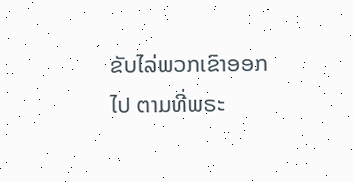ຂັບໄລ່ພວກເຂົາອອກໄປ ຕາມທີ່ພຣະ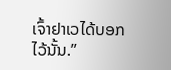ເຈົ້າຢາເວໄດ້ບອກໄວ້ນັ້ນ.”